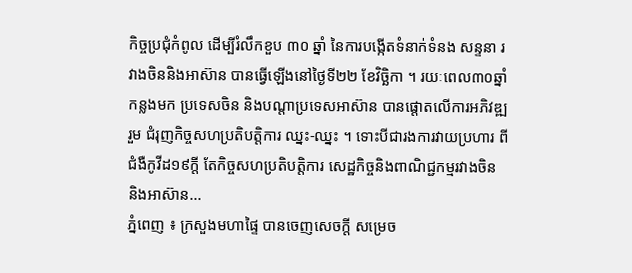កិច្ចប្រជុំកំពូល ដើម្បីរំលឹកខួប ៣០ ឆ្នាំ នៃការបង្កើតទំនាក់ទំនង សន្ទនា រវាងចិននិងអាស៊ាន បានធ្វើឡើងនៅថ្ងៃទី២២ ខែវិច្ឆិកា ។ រយៈពេល៣០ឆ្នាំកន្លងមក ប្រទេសចិន និងបណ្តាប្រទេសអាស៊ាន បានផ្តោតលើការអភិវឌ្ឍរួម ជំរុញកិច្ចសហប្រតិបត្តិការ ឈ្នះ-ឈ្នះ ។ ទោះបីជារងការវាយប្រហារ ពីជំងឺកូវីដ១៩ក្តី តែកិច្ចសហប្រតិបត្តិការ សេដ្ឋកិច្ចនិងពាណិជ្ជកម្មរវាងចិន និងអាស៊ាន...
ភ្នំពេញ ៖ ក្រសួងមហាផ្ទៃ បានចេញសេចក្តី សម្រេច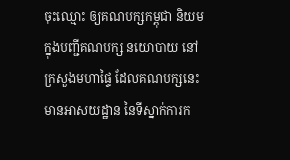ចុះឈ្មោះ ឲ្យគណបក្សកម្ពុជា និយម ក្នុងបញ្ជីគណបក្ស នយោបាយ នៅក្រសួងមហាផ្ទៃ ដែលគណបក្សនេះមានអាសយដ្ឋាន នៃទីស្នាក់ការក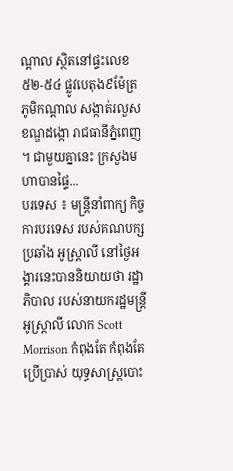ណ្តាល ស្ថិតនៅផ្ទះលេខ ៥២-៥៤ ផ្លូវបេតុង៩ម៉ែត្រ ភូមិកណ្តាល សង្កាត់រលួស ខណ្ឌដង្កោ រាជធានីភ្នំពេញ ។ ជាមួយគ្នានេះ ក្រសួងមហាបានផ្ទៃ...
បរទេស ៖ មន្ត្រីនាំពាក្យ កិច្ចការបរទេស របស់គណបក្សប្រឆាំង អូស្ត្រាលី នៅថ្ងៃអង្គារនេះបាននិយាយថា រដ្ឋាភិបាល របស់នាយករដ្ឋមន្ត្រី អូស្ត្រាលី លោក Scott Morrison កំពុងតែ កំពុងតែប្រើប្រាស់ យុទ្ធសាស្ត្របោះ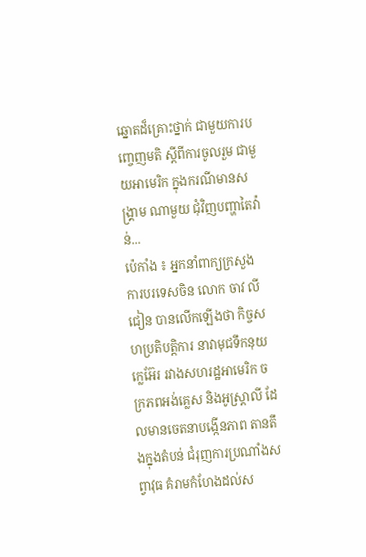ឆ្នោតដ៏គ្រោះថ្នាក់ ជាមួយការបញ្ចេញមតិ ស្តីពីការចូលរួម ជាមួយអាមេរិក ក្នុងករណីមានសង្គ្រាម ណាមួយ ជុំវិញបញ្ហាតៃវ៉ាន់...
ប៉េកាំង ៖ អ្នកនាំពាក្យក្រសួង ការបរទេសចិន លោក ចាវ លីជៀន បានលើកឡើងថា កិច្ចសហប្រតិបត្តិការ នាវាមុជទឹកនុយក្លេអ៊ែរ រវាងសហរដ្ឋអាមេរិក ចក្រភពអង់គ្លេស និងអូស្ត្រាលី ដែលមានចេតនាបង្កើនភាព តានតឹងក្នុងតំបន់ ជំរុញការប្រណាំងសព្វាវុធ គំរាមកំហែងដល់ស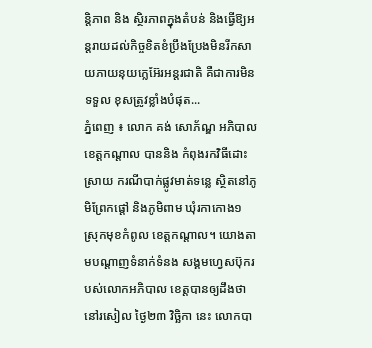ន្តិភាព និង ស្ថិរភាពក្នុងតំបន់ និងធ្វើឱ្យអន្តរាយដល់កិច្ចខិតខំប្រឹងប្រែងមិនរីកសាយភាយនុយក្លេអ៊ែរអន្តរជាតិ គឺជាការមិនទទួល ខុសត្រូវខ្លាំងបំផុត...
ភ្នំពេញ ៖ លោក គង់ សោភ័ណ្ឌ អភិបាលខេត្តកណ្តាល បាននិង កំពុងរកវិធីដោះស្រាយ ករណីបាក់ផ្លូវមាត់ទន្លេ ស្ថិតនៅភូមិព្រែកផ្តៅ និងភូមិពាម ឃុំរកាកោង១ ស្រុកមុខកំពូល ខេត្តកណ្តាល។ យោងតាមបណ្តាញទំនាក់ទំនង សង្គមហ្វេសប៊ុករបស់លោកអភិបាល ខេត្តបានឲ្យដឹងថា នៅរសៀល ថ្ងៃ២៣ វិច្ឆិកា នេះ លោកបា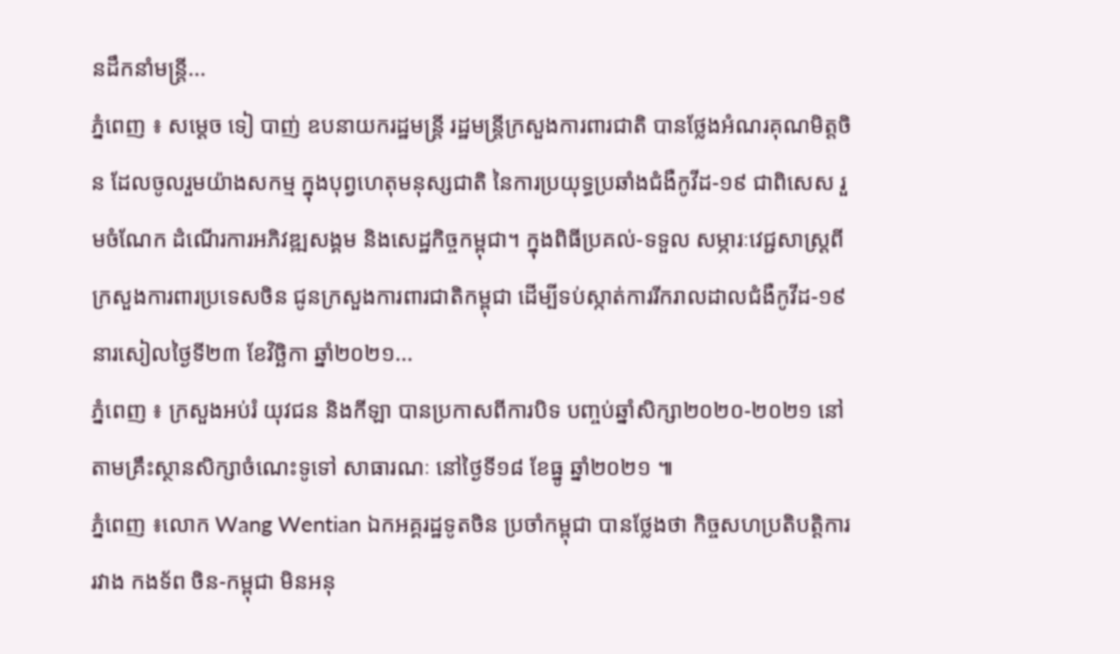នដឹកនាំមន្រ្តី...
ភ្នំពេញ ៖ សម្ដេច ទៀ បាញ់ ឧបនាយករដ្ឋមន្ដ្រី រដ្ឋមន្ដ្រីក្រសួងការពារជាតិ បានថ្លែងអំណរគុណមិត្តចិន ដែលចូលរួមយ៉ាងសកម្ម ក្នុងបុព្វហេតុមនុស្សជាតិ នៃការប្រយុទ្ធប្រឆាំងជំងឺកូវីដ-១៩ ជាពិសេស រួមចំណែក ដំណើរការអភិវឌ្ឍសង្គម និងសេដ្ឋកិច្ចកម្ពុជា។ ក្នុងពិធីប្រគល់-ទទួល សម្ភារៈវេជ្ជសាស្ដ្រពីក្រសួងការពារប្រទេសចិន ជូនក្រសួងការពារជាតិកម្ពុជា ដើម្បីទប់ស្កាត់ការរីករាលដាលជំងឺកូវីដ-១៩ នារសៀលថ្ងៃទី២៣ ខែវិច្ឆិកា ឆ្នាំ២០២១...
ភ្នំពេញ ៖ ក្រសួងអប់រំ យុវជន និងកីឡា បានប្រកាសពីការបិទ បញ្ចប់ឆ្នាំសិក្សា២០២០-២០២១ នៅតាមគ្រឹះស្ថានសិក្សាចំណេះទូទៅ សាធារណៈ នៅថ្ងៃទី១៨ ខែធ្នូ ឆ្នាំ២០២១ ៕
ភ្នំពេញ ៖លោក Wang Wentian ឯកអគ្គរដ្ឋទូតចិន ប្រចាំកម្ពុជា បានថ្លែងថា កិច្ចសហប្រតិបត្តិការ រវាង កងទ័ព ចិន-កម្ពុជា មិនអនុ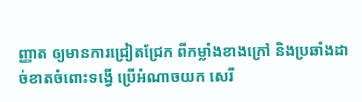ញ្ញាត ឲ្យមានការជ្រៀតជ្រែក ពីកម្លាំងខាងក្រៅ និងប្រឆាំងដាច់ខាតចំពោះទង្វើ ប្រើអំណាចយក សេរី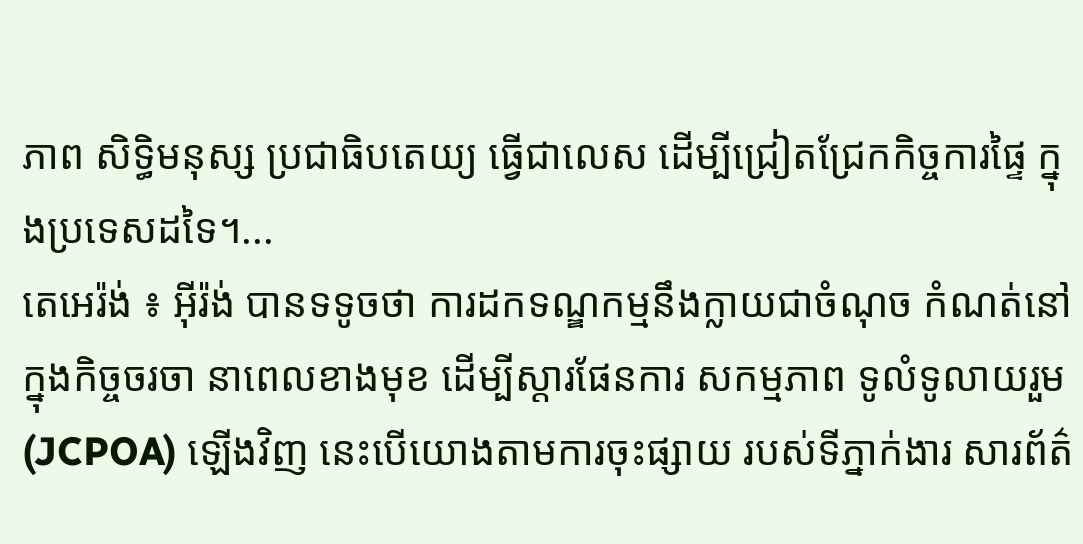ភាព សិទ្ធិមនុស្ស ប្រជាធិបតេយ្យ ធ្វើជាលេស ដើម្បីជ្រៀតជ្រែកកិច្ចការផ្ទៃ ក្នុងប្រទេសដទៃ។...
តេអេរ៉ង់ ៖ អ៊ីរ៉ង់ បានទទូចថា ការដកទណ្ឌកម្មនឹងក្លាយជាចំណុច កំណត់នៅក្នុងកិច្ចចរចា នាពេលខាងមុខ ដើម្បីស្តារផែនការ សកម្មភាព ទូលំទូលាយរួម (JCPOA) ឡើងវិញ នេះបើយោងតាមការចុះផ្សាយ របស់ទីភ្នាក់ងារ សារព័ត៌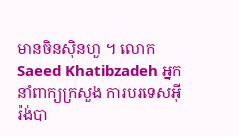មានចិនស៊ិនហួ ។ លោក Saeed Khatibzadeh អ្នកនាំពាក្យក្រសួង ការបរទេសអ៊ីរ៉ង់បា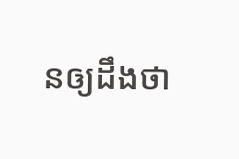នឲ្យដឹងថា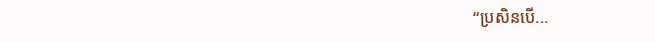“ប្រសិនបើ...